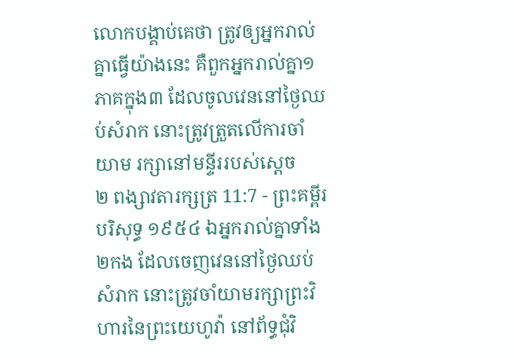លោកបង្គាប់គេថា ត្រូវឲ្យអ្នករាល់គ្នាធ្វើយ៉ាងនេះ គឺពួកអ្នករាល់គ្នា១ភាគក្នុង៣ ដែលចូលវេននៅថ្ងៃឈប់សំរាក នោះត្រូវត្រួតលើការចាំយាម រក្សានៅមន្ទីររបស់ស្តេច
២ ពង្សាវតារក្សត្រ 11:7 - ព្រះគម្ពីរបរិសុទ្ធ ១៩៥៤ ឯអ្នករាល់គ្នាទាំង២កង ដែលចេញវេននៅថ្ងៃឈប់សំរាក នោះត្រូវចាំយាមរក្សាព្រះវិហារនៃព្រះយេហូវ៉ា នៅព័ទ្ធជុំវិ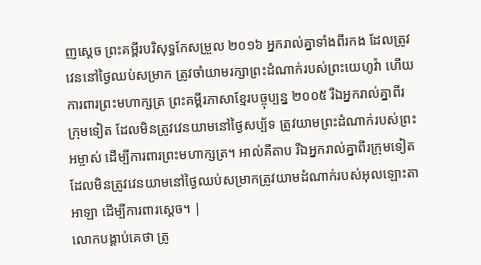ញស្តេច ព្រះគម្ពីរបរិសុទ្ធកែសម្រួល ២០១៦ អ្នករាល់គ្នាទាំងពីរកង ដែលត្រូវវេននៅថ្ងៃឈប់សម្រាក ត្រូវចាំយាមរក្សាព្រះដំណាក់របស់ព្រះយេហូវ៉ា ហើយការពារព្រះមហាក្សត្រ ព្រះគម្ពីរភាសាខ្មែរបច្ចុប្បន្ន ២០០៥ រីឯអ្នករាល់គ្នាពីរក្រុមទៀត ដែលមិនត្រូវវេនយាមនៅថ្ងៃសប្ប័ទ ត្រូវយាមព្រះដំណាក់របស់ព្រះអម្ចាស់ ដើម្បីការពារព្រះមហាក្សត្រ។ អាល់គីតាប រីឯអ្នករាល់គ្នាពីរក្រុមទៀត ដែលមិនត្រូវវេនយាមនៅថ្ងៃឈប់សម្រាកត្រូវយាមដំណាក់របស់អុលឡោះតាអាឡា ដើម្បីការពារស្តេច។ |
លោកបង្គាប់គេថា ត្រូ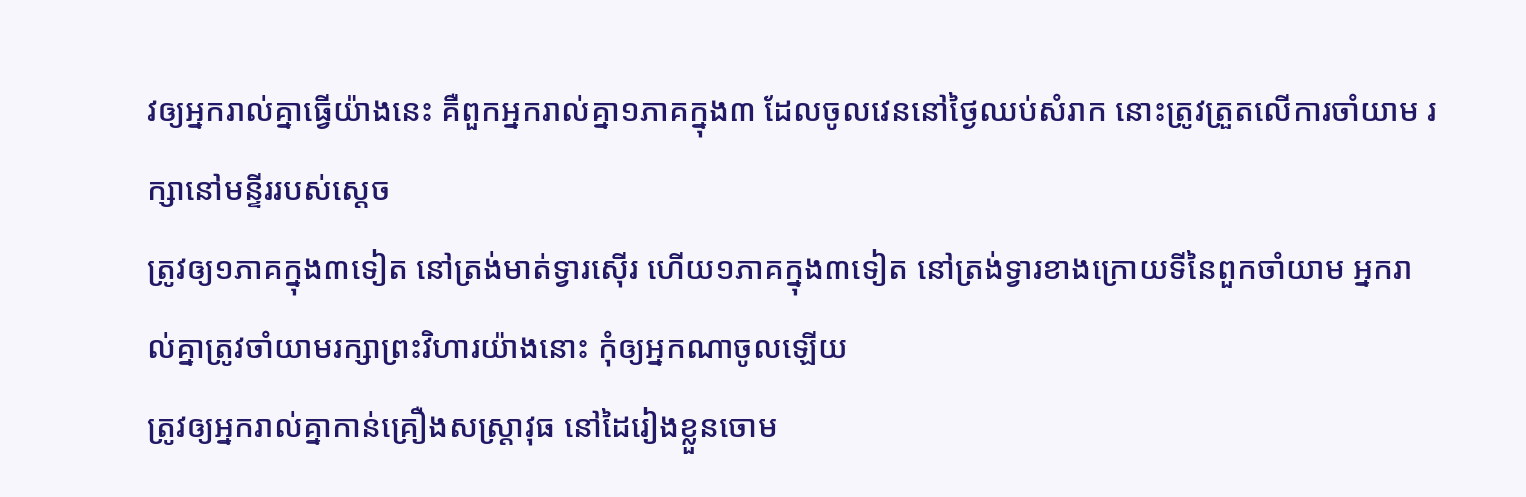វឲ្យអ្នករាល់គ្នាធ្វើយ៉ាងនេះ គឺពួកអ្នករាល់គ្នា១ភាគក្នុង៣ ដែលចូលវេននៅថ្ងៃឈប់សំរាក នោះត្រូវត្រួតលើការចាំយាម រក្សានៅមន្ទីររបស់ស្តេច
ត្រូវឲ្យ១ភាគក្នុង៣ទៀត នៅត្រង់មាត់ទ្វារស៊ើរ ហើយ១ភាគក្នុង៣ទៀត នៅត្រង់ទ្វារខាងក្រោយទីនៃពួកចាំយាម អ្នករាល់គ្នាត្រូវចាំយាមរក្សាព្រះវិហារយ៉ាងនោះ កុំឲ្យអ្នកណាចូលឡើយ
ត្រូវឲ្យអ្នករាល់គ្នាកាន់គ្រឿងសស្រ្តាវុធ នៅដៃរៀងខ្លួនចោម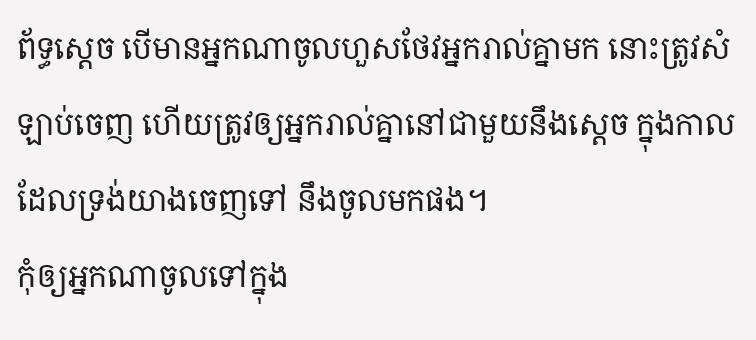ព័ទ្ធស្តេច បើមានអ្នកណាចូលហួសថែវអ្នករាល់គ្នាមក នោះត្រូវសំឡាប់ចេញ ហើយត្រូវឲ្យអ្នករាល់គ្នានៅជាមួយនឹងស្តេច ក្នុងកាលដែលទ្រង់យាងចេញទៅ នឹងចូលមកផង។
កុំឲ្យអ្នកណាចូលទៅក្នុង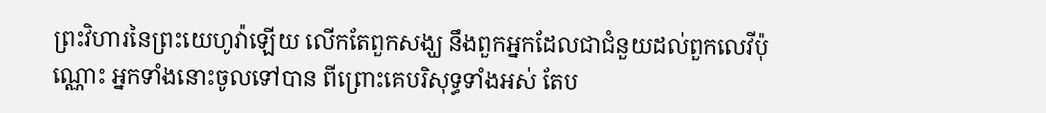ព្រះវិហារនៃព្រះយេហូវ៉ាឡើយ លើកតែពួកសង្ឃ នឹងពួកអ្នកដែលជាជំនួយដល់ពួកលេវីប៉ុណ្ណោះ អ្នកទាំងនោះចូលទៅបាន ពីព្រោះគេបរិសុទ្ធទាំងអស់ តែប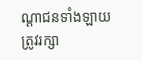ណ្តាជនទាំងឡាយត្រូវរក្សា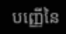បញ្ញើនៃ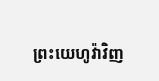ព្រះយេហូវ៉ាវិញ